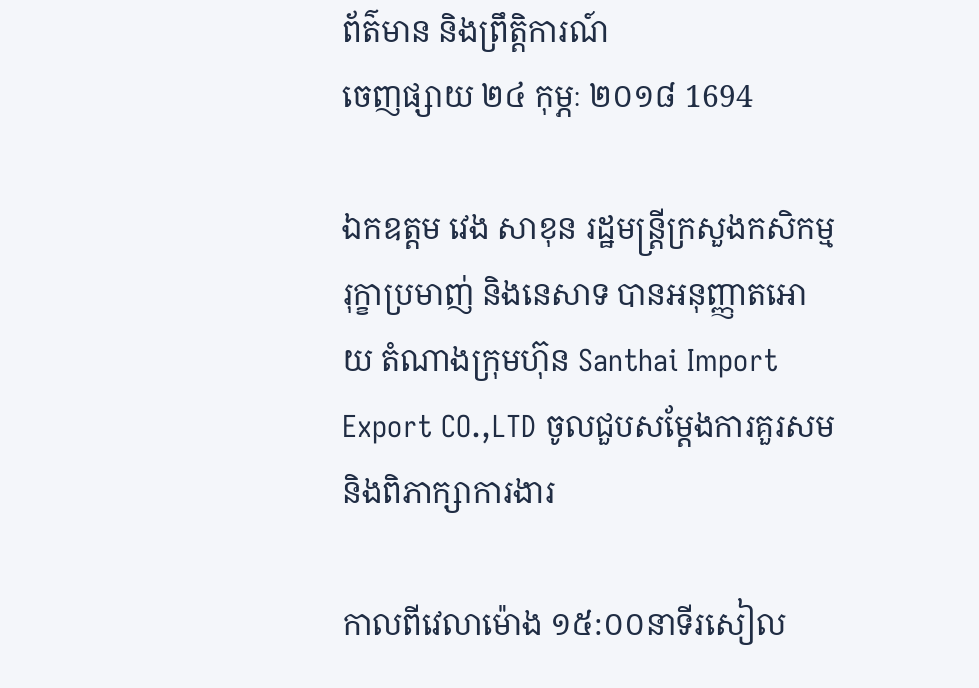ព័ត៌មាន និងព្រឹត្តិការណ៍
ចេញផ្សាយ ២៤ កុម្ភៈ ២០១៨ 1694

ឯកឧត្តម វេង សាខុន រដ្ឋមន្រ្តីក្រសួងកសិកម្ម រុក្ខាប្រមាញ់ និងនេសាទ បានអនុញ្ញាតអោយ តំណាងក្រុមហ៊ុន Santhai Import Export CO.,LTD ចូលជួបសម្តែងការគួរសម និងពិភាក្សាការងារ

កាលពីវេលាម៉ោង ១៥:០០នាទីរសៀល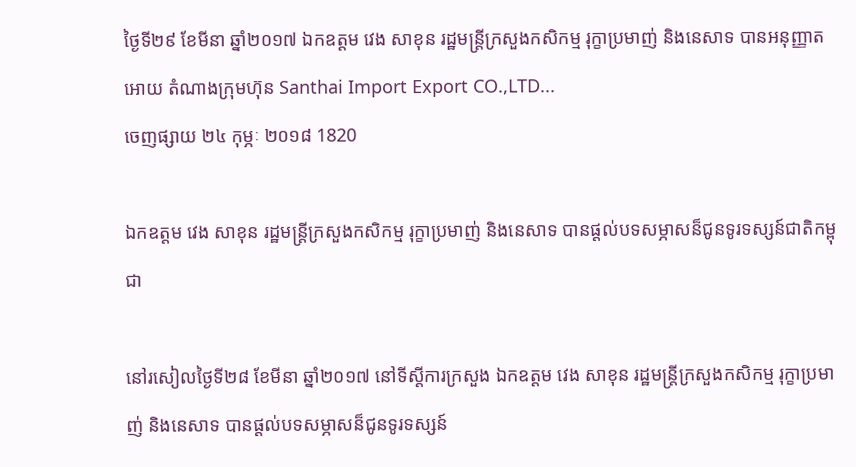ថ្ងៃទី២៩ ខែមីនា ឆ្នាំ២០១៧ ឯកឧត្តម វេង សាខុន រដ្ឋមន្រ្តីក្រសួងកសិកម្ម រុក្ខាប្រមាញ់ និងនេសាទ បានអនុញ្ញាតអោយ តំណាងក្រុមហ៊ុន Santhai Import Export CO.,LTD...
ចេញផ្សាយ ២៤ កុម្ភៈ ២០១៨ 1820

ឯកឧត្តម វេង សាខុន រដ្ឋមន្ត្រីក្រសួងកសិកម្ម រុក្ខាប្រមាញ់ និងនេសាទ បានផ្ដល់បទសម្ភាសន៏ជូនទូរទស្សន៍ជាតិកម្ពុជា

នៅរសៀលថ្ងៃទី២៨ ខែមីនា ឆ្នាំ២០១៧ នៅទីស្ដីការក្រសួង ឯកឧត្តម វេង សាខុន រដ្ឋមន្ត្រីក្រសួងកសិកម្ម រុក្ខាប្រមាញ់ និងនេសាទ បានផ្ដល់បទសម្ភាសន៏ជូនទូរទស្សន៍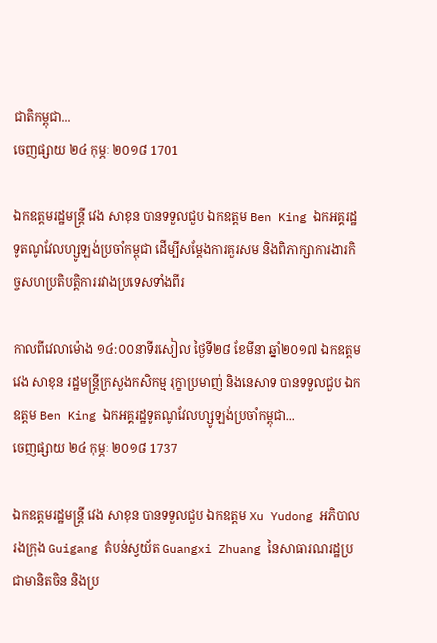ជាតិកម្ពុជា...
ចេញផ្សាយ ២៤ កុម្ភៈ ២០១៨ 1701

ឯកឧត្តមរដ្ឋមន្រ្តី វេង សាខុន បានទទួលជួប ឯកឧត្តម Ben King ឯកអគ្គរដ្ឋទូតណូវែលហ្សូឡង់ប្រចាំកម្ពុជា ដើម្បីសម្តែងការគួរសម និងពិភាក្សាការងារកិច្ចសហប្រតិបត្តិការរវាងប្រទេសទាំងពីរ

កាលពីវេលាម៉ោង ១៤:០០នាទីរសៀល ថ្ងៃទី២៨ ខែមីនា ឆ្នាំ២០១៧ ឯកឧត្តម វេង សាខុន រដ្ឋមន្រ្តីក្រសួងកសិកម្ម រុក្ខាប្រមាញ់ និងនេសាទ បានទទួលជួប ឯកឧត្តម Ben King ឯកអគ្គរដ្ឋទូតណូវែលហ្សូឡង់ប្រចាំកម្ពុជា...
ចេញផ្សាយ ២៤ កុម្ភៈ ២០១៨ 1737

ឯកឧត្តមរដ្ឋមន្រ្តី វេង សាខុន បានទទួលជួប ឯកឧត្តម Xu Yudong អភិបាលរងក្រុង Guigang តំបន់ស្វយ័ត Guangxi Zhuang នៃសាធារណរដ្ឋប្រជាមានិតចិន និងប្រ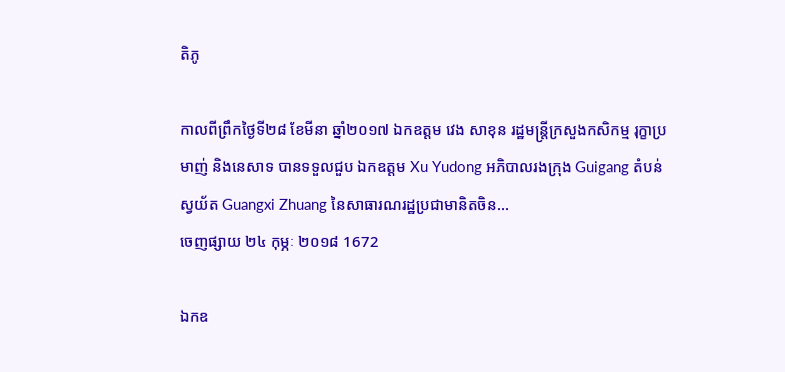តិភូ

កាលពីព្រឹកថ្ងៃទី២៨ ខែមីនា ឆ្នាំ២០១៧ ឯកឧត្តម វេង សាខុន រដ្ឋមន្រ្តីក្រសួងកសិកម្ម រុក្ខាប្រមាញ់ និងនេសាទ បានទទួលជួប ឯកឧត្តម Xu Yudong អភិបាលរងក្រុង Guigang តំបន់ស្វយ័ត Guangxi Zhuang នៃសាធារណរដ្ឋប្រជាមានិតចិន...
ចេញផ្សាយ ២៤ កុម្ភៈ ២០១៨ 1672

ឯកឧ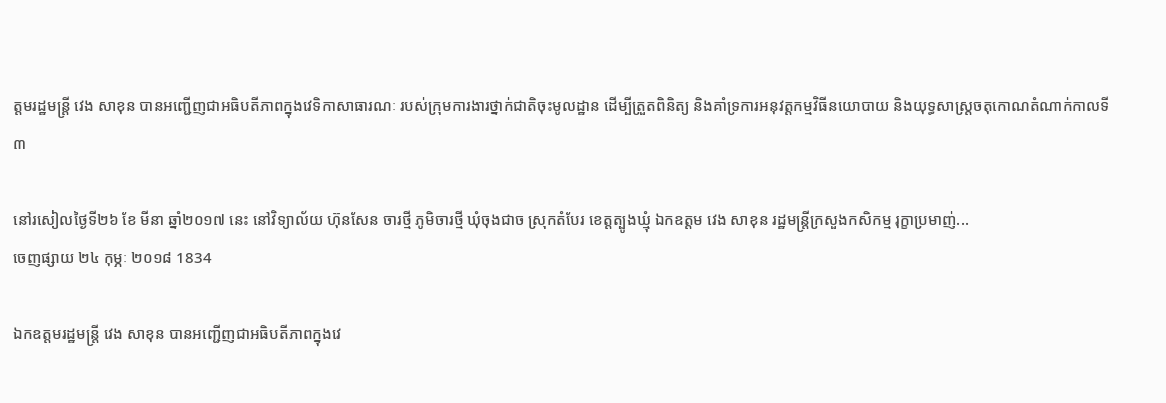ត្តមរដ្ឋមន្រ្តី វេង សាខុន បានអញ្ជើញជាអធិបតីភាពក្នុងវេទិកាសាធារណៈ របស់ក្រុមការងារថ្នាក់ជាតិចុះមូលដ្ឋាន ដើម្បីត្រួតពិនិត្យ និងគាំទ្រការអនុវត្តកម្មវិធីនយោបាយ និងយុទ្ធសាស្ត្រចតុកោណតំណាក់កាលទី៣

នៅរសៀលថ្ងៃទី២៦ ខែ មីនា ឆ្នាំ២០១៧ នេះ នៅវិទ្យាល័យ ហ៊ុនសែន ចារថ្មី ភូមិចារថ្មី ឃុំចុងជាច ស្រុកតំបែរ ខេត្តត្បូងឃ្មុំ ឯកឧត្តម វេង សាខុន រដ្ឋមន្រ្តីក្រសួងកសិកម្ម រុក្ខាប្រមាញ់...
ចេញផ្សាយ ២៤ កុម្ភៈ ២០១៨ 1834

ឯកឧត្តមរដ្ឋមន្រ្តី វេង សាខុន បានអញ្ជើញជាអធិបតីភាពក្នុងវេ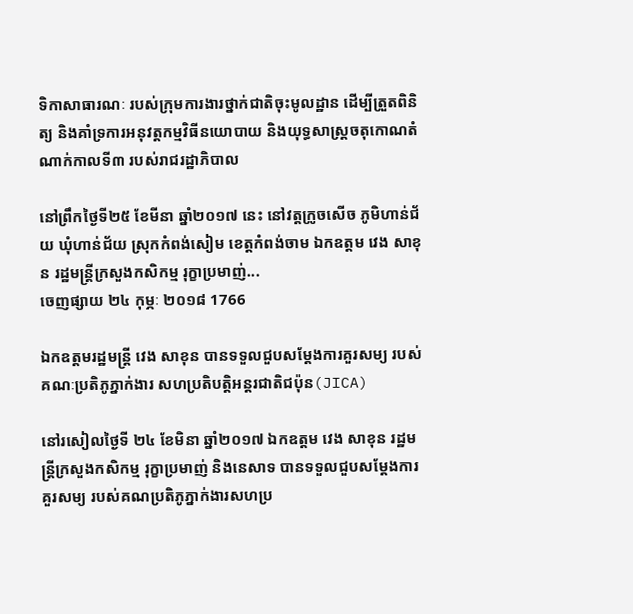ទិកាសាធារណៈ របស់ក្រុមការងារថ្នាក់ជាតិចុះមូលដ្ឋាន ដើម្បីត្រួតពិនិត្យ និងគាំទ្រការអនុវត្តកម្មវិធីនយោបាយ និងយុទ្ធសាស្ត្រចតុកោណតំណាក់កាលទី៣ របស់រាជរដ្ឋាភិបាល

នៅព្រឹកថ្ងៃទី២៥ ខែមីនា ឆ្នាំ២០១៧ នេះ នៅវត្តក្រូចសើច ភូមិហាន់ជ័យ ឃុំហាន់ជ័យ ស្រុកកំពង់សៀម ខេត្តកំពង់ចាម ឯកឧត្តម វេង សាខុន រដ្ឋមន្រ្តីក្រសួងកសិកម្ម រុក្ខាប្រមាញ់...
ចេញផ្សាយ ២៤ កុម្ភៈ ២០១៨ 1766

ឯកឧត្តមរដ្ឋមន្ត្រី វេង សាខុន បានទទួលជួបសម្តែងការគួរសម្យ របស់គណៈប្រតិភូភ្នាក់ងារ សហប្រតិបត្តិអន្តរជាតិជប៉ុន(JICA)

នៅរសៀលថ្ងៃទី ២៤ ខែមិនា ឆ្នាំ២០១៧ ឯកឧត្តម វេង សាខុន រដ្ឋមន្ត្រីក្រសួងកសិកម្ម រុក្ខាប្រមាញ់ និងនេសាទ បានទទួលជួបសម្តែងការគួរសម្យ របស់គណប្រតិភូភ្នាក់ងារសហប្រ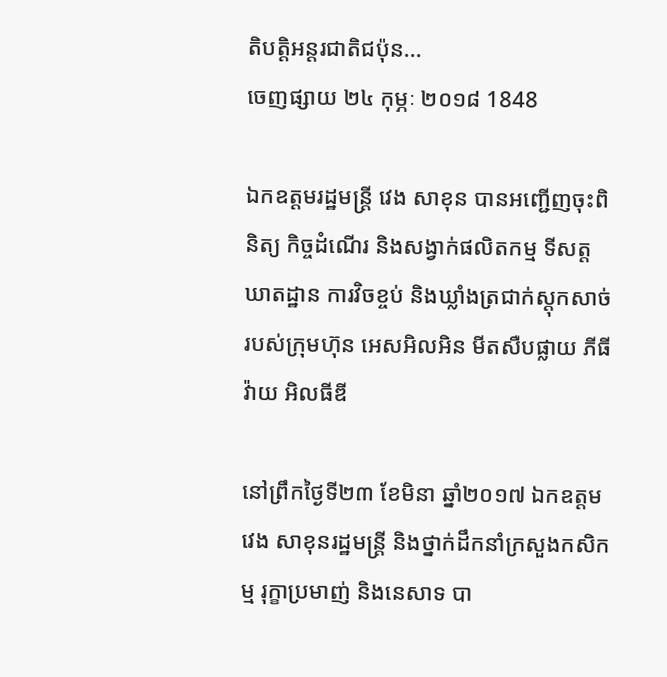តិបត្តិអន្តរជាតិជប៉ុន...
ចេញផ្សាយ ២៤ កុម្ភៈ ២០១៨ 1848

ឯកឧត្តមរដ្ឋមន្ត្រី វេង សាខុន បានអញ្ជើញចុះពិនិត្យ កិច្ចដំណើរ និងសង្វាក់ផលិតកម្ម ទីសត្តឃាតដ្ឋាន ការវិចខ្ចប់ និងឃ្លាំងត្រជាក់ស្តុកសាច់ របស់ក្រុមហ៊ុន អេសអិលអិន មីតសឺបផ្លាយ ភីធីវ៉ាយ អិលធីឌី

នៅព្រឹកថ្ងៃទី២៣ ខែមិនា ឆ្នាំ២០១៧ ឯកឧត្តម វេង សាខុនរដ្ឋមន្ត្រី និងថ្នាក់ដឹកនាំក្រសួងកសិកម្ម រុក្ខាប្រមាញ់ និងនេសាទ បា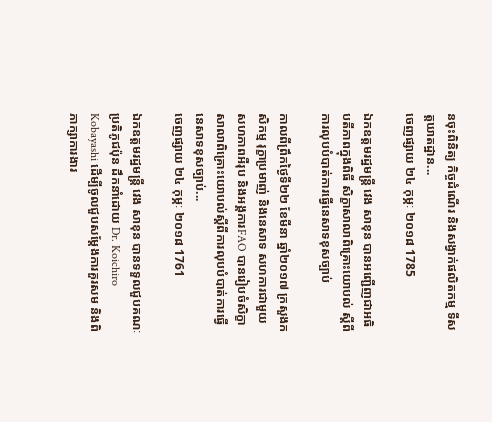នចុះពិនិត្យ កិច្ចដំណើរ និងសង្វាក់ផលិតកម្ម ទីសត្តឃាតដ្ឋាន...
ចេញផ្សាយ ២៤ កុម្ភៈ ២០១៨ 1785

ឯកឧត្តមរដ្ឋមន្ត្រី វេង សាខុន បានអញ្ជើញជាអធិបតីភាពក្នុងពិធី សិក្ខាសាលាពិគ្រោះយោបល់ ស្តីពីការលុបបំបាត់ការធ្វើនេសាទខុសច្បាប់

កាលពីព្រឹកថ្ងៃទី២២ ខែមីនា ឆ្នាំ២០១៧ ក្រសួងកសិកម្ម រុក្ខាប្រមាញ់ និងនេសាទ សហការជាមួយសហភាពអឺរុប និងអង្គការFAO បានរៀបចំសិក្ខាសាលាពិគ្រោះយោបល់ស្តីពីការលុបបំបាត់ការធ្វើនេសាទខុសច្បាប់...
ចេញផ្សាយ ២៤ កុម្ភៈ ២០១៨ 1761

ឯកឧត្តមរដ្ឋមន្រ្តី វេង សាខុន បានទទួលជួបគណៈប្រតិភូជប៉ុន ដឹកនាំដោយ Dr. Koichiro Kobayashi ដើម្បីចូលជួបសម្តែងការគួរសម និងពិភាក្សាការងារ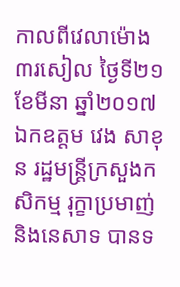កាលពីវេលាម៉ោង ៣រសៀល ថ្ងៃទី២១ ខែមីនា ឆ្នាំ២០១៧ ឯកឧត្តម វេង សាខុន រដ្ឋមន្រ្តីក្រសួងកសិកម្ម រុក្ខាប្រមាញ់ និងនេសាទ បានទ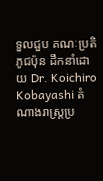ទួលជួប គណៈប្រតិភូជប៉ុន ដឹកនាំដោយ Dr. Koichiro Kobayashi តំណាងរាស្រ្តប្រ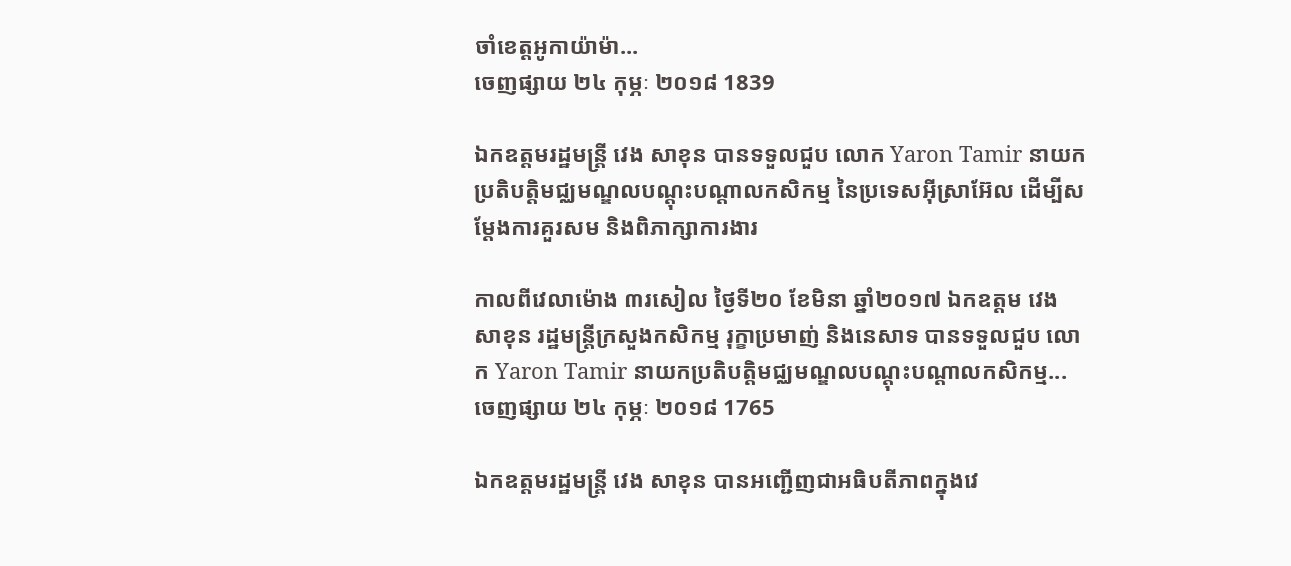ចាំខេត្តអូកាយ៉ាម៉ា...
ចេញផ្សាយ ២៤ កុម្ភៈ ២០១៨ 1839

ឯកឧត្តមរដ្ឋមន្រ្តី វេង សាខុន បានទទួលជួប លោក Yaron Tamir នាយកប្រតិបត្តិមជ្ឈមណ្ឌលបណ្តុះបណ្តាលកសិកម្ម នៃប្រទេសអ៊ីស្រាអ៊ែល ដើម្បីសម្តែងការគួរសម និងពិភាក្សាការងារ

កាលពីវេលាម៉ោង ៣រសៀល ថ្ងៃទី២០ ខែមិនា ឆ្នាំ២០១៧ ឯកឧត្តម វេង សាខុន រដ្ឋមន្រ្តីក្រសួងកសិកម្ម រុក្ខាប្រមាញ់ និងនេសាទ បានទទួលជួប លោក Yaron Tamir នាយកប្រតិបត្តិមជ្ឈមណ្ឌលបណ្តុះបណ្តាលកសិកម្ម...
ចេញផ្សាយ ២៤ កុម្ភៈ ២០១៨ 1765

ឯកឧត្តមរដ្ឋមន្រ្តី វេង សាខុន បានអញ្ជើញជាអធិបតីភាពក្នុងវេ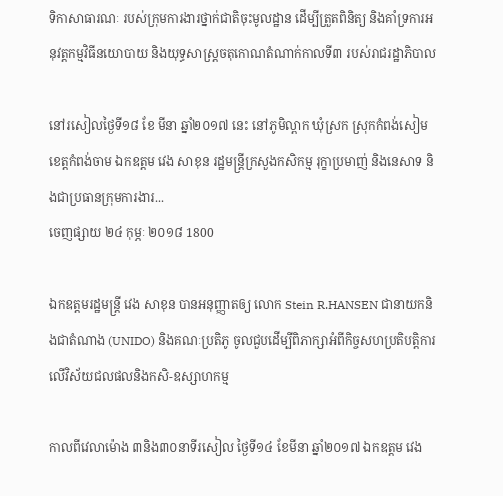ទិកាសាធារណៈ របស់ក្រុមការងារថ្នាក់ជាតិចុះមូលដ្ឋាន ដើម្បីត្រួតពិនិត្យ និងគាំទ្រការអនុវត្តកម្មវិធីនយោបាយ និងយុទ្ធសាស្ត្រចតុកោណតំណាក់កាលទី៣ របស់រាជរដ្ឋាភិបាល

នៅរសៀលថ្ងៃទី១៨ ខែ មីនា ឆ្នាំ២០១៧ នេះ នៅភូមិល្ពាក ឃុំស្រក ស្រុកកំពង់សៀម ខេត្តកំពង់ចាម ឯកឧត្តម វេង សាខុន រដ្ឋមន្រ្តីក្រសួងកសិកម្ម រុក្ខាប្រមាញ់ និងនេសាទ និងជាប្រធានក្រុមការងារ...
ចេញផ្សាយ ២៤ កុម្ភៈ ២០១៨ 1800

ឯកឧត្តមរដ្ឋមន្រ្តី វេង សាខុន បានអនុញ្ញាតឲ្យ លោក Stein R.HANSEN ជានាយកនិងជាតំណាង (UNIDO) និងគណៈប្រតិភូ ចូលជួបដើម្បីពិភាក្សាអំពីកិច្ចសហប្រតិបត្តិការលើវិស័យជលផលនិងកសិ-ឧស្សាហកម្ម

កាលពីវេលាម៉ោង ៣និង៣០នាទីរសៀល ថ្ងៃទី១៤ ខែមីនា ឆ្នាំ២០១៧ ឯកឧត្តម វេង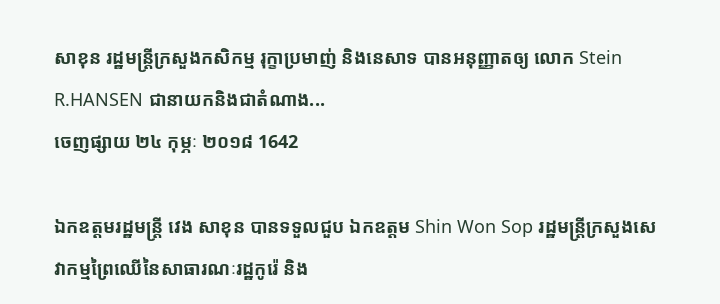សាខុន រដ្ឋមន្រ្តីក្រសួងកសិកម្ម រុក្ខាប្រមាញ់ និងនេសាទ បានអនុញ្ញាតឲ្យ លោក Stein R.HANSEN ជានាយកនិងជាតំណាង...
ចេញផ្សាយ ២៤ កុម្ភៈ ២០១៨ 1642

ឯកឧត្តមរដ្ឋមន្រ្តី វេង សាខុន បានទទួលជួប ឯកឧត្តម Shin Won Sop រដ្ឋមន្រ្តីក្រសួងសេវាកម្មព្រៃឈើនៃសាធារណៈរដ្ឋកូរ៉េ និង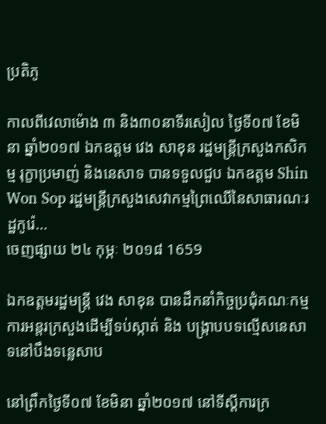ប្រតិភូ

កាលពីវេលាម៉ោង ៣ និង៣០នាទីរសៀល ថ្ងៃទី០៧ ខែមិនា ឆ្នាំ២០១៧ ឯកឧត្តម វេង សាខុន រដ្ឋមន្រ្តីក្រសួងកសិកម្ម រុក្ខាប្រមាញ់ និងនេសាទ បានទទួលជួប ឯកឧត្តម Shin Won Sop រដ្ឋមន្រ្តីក្រសួងសេវាកម្មព្រៃឈើនៃសាធារណៈរដ្ឋកូរ៉េ...
ចេញផ្សាយ ២៤ កុម្ភៈ ២០១៨ 1659

ឯកឧត្ដមរដ្ឋមន្ត្រី វេង សាខុន បានដឹកនាំកិច្ចប្រជុំគណៈកម្មការអន្តរក្រសួងដើម្បីទប់ស្កាត់ និង បង្ក្រាបបទល្មើសនេសាទនៅបឹងទន្លេសាប

នៅព្រឹកថ្ងៃទី០៧ ខែមិនា ឆ្នាំ២០១៧ នៅទីស្ដីការក្រ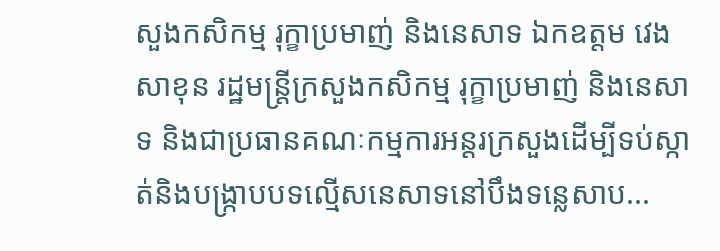សួងកសិកម្ម រុក្ខាប្រមាញ់ និងនេសាទ ឯកឧត្ដម វេង សាខុន រដ្ឋមន្ត្រីក្រសួងកសិកម្ម រុក្ខាប្រមាញ់ និងនេសាទ និងជាប្រធានគណៈកម្មការអន្តរក្រសួងដើម្បីទប់ស្កាត់និងបង្ក្រាបបទល្មើសនេសាទនៅបឹងទន្លេសាប...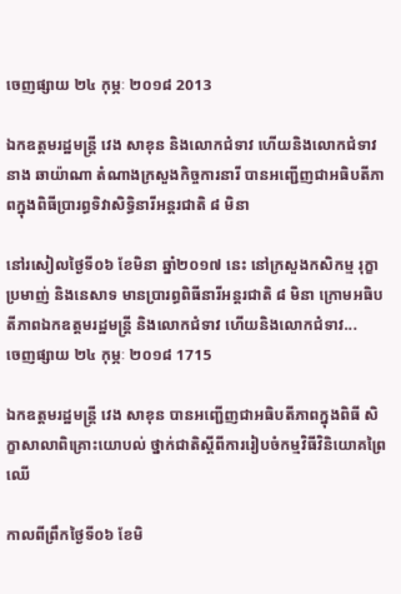ចេញផ្សាយ ២៤ កុម្ភៈ ២០១៨ 2013

ឯកឧត្តមរដ្ឋមន្រ្តី វេង សាខុន និងលោកជំទាវ ហើយនិងលោកជំទាវ នាង ឆាយ៉ាណា តំណាងក្រសួងកិច្ចការនារី បានអញ្ជើញជាអធិបតីភាពក្នុងពិធីប្រារព្ធទិវាសិទ្ធិនារីអន្តរជាតិ ៨ មិនា

នៅរសៀលថ្ងៃទី០៦ ខែមិនា ឆ្នាំ២០១៧ នេះ នៅក្រសួងកសិកម្ម រុក្ខាប្រមាញ់ និងនេសាទ មានប្រារព្ធពិធីនារីអន្តរជាតិ ៨ មិនា ក្រោមអធិបតីភាពឯកឧត្ដមរដ្ឋមន្ត្រី និងលោកជំទាវ ហើយនិងលោកជំទាវ...
ចេញផ្សាយ ២៤ កុម្ភៈ ២០១៨ 1715

ឯកឧត្តមរដ្ឋមន្ត្រី វេង សាខុន បានអញ្ជើញជាអធិបតីភាពក្នុងពិធី សិក្ខាសាលាពិគ្រោះយោបល់ ថ្នាក់ជាតិស្តីពីការរៀបចំកម្មវិធីវិនិយោគព្រៃឈើ

កាលពីព្រឹកថ្ងៃទី០៦ ខែមិ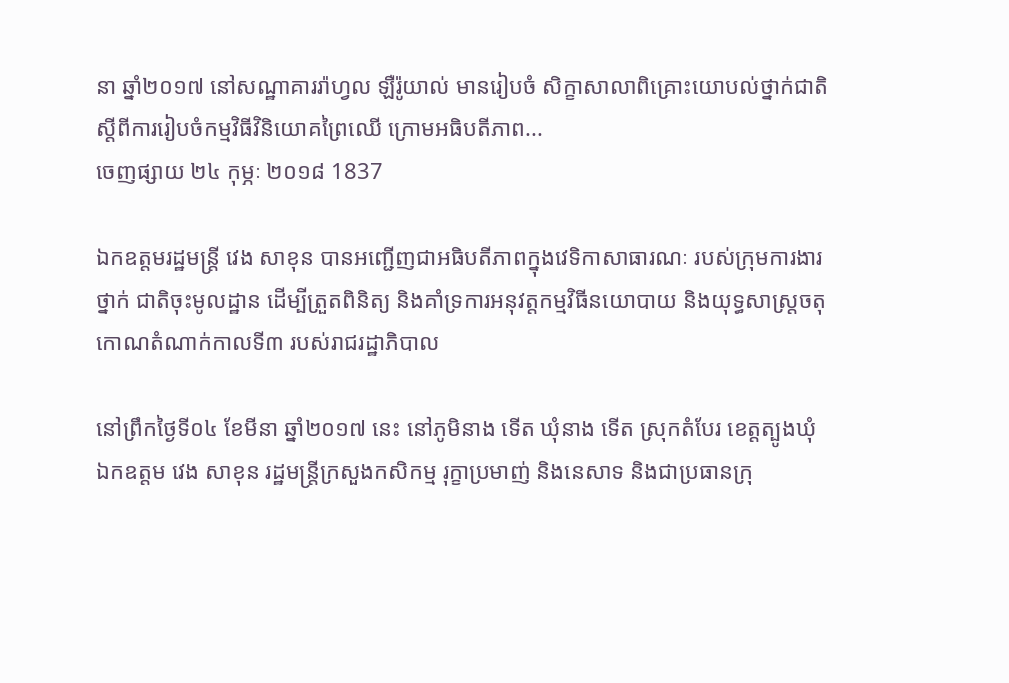នា ឆ្នាំ២០១៧ នៅសណ្ឋាគាររ៉ាហ្វល ឡឺរ៉ូយាល់ មានរៀបចំ សិក្ខាសាលាពិគ្រោះយោបល់ថ្នាក់ជាតិស្តីពីការរៀបចំកម្មវិធីវិនិយោគព្រៃឈើ ក្រោមអធិបតីភាព...
ចេញផ្សាយ ២៤ កុម្ភៈ ២០១៨ 1837

ឯកឧត្តមរដ្ឋមន្រ្តី វេង សាខុន បានអញ្ជើញជាអធិបតីភាពក្នុងវេទិកាសាធារណៈ របស់ក្រុមការងារថ្នាក់ ជាតិចុះមូលដ្ឋាន ដើម្បីត្រួតពិនិត្យ និងគាំទ្រការអនុវត្តកម្មវិធីនយោបាយ និងយុទ្ធសាស្ត្រចតុ កោណតំណាក់កាលទី៣ របស់រាជរដ្ឋាភិបាល

នៅព្រឹកថ្ងៃទី០៤ ខែមីនា ឆ្នាំ២០១៧ នេះ នៅភូមិនាង ទើត ឃុំនាង ទើត ស្រុកតំបែរ ខេត្តត្បូងឃុំ ឯកឧត្តម វេង សាខុន រដ្ឋមន្រ្តីក្រសួងកសិកម្ម រុក្ខាប្រមាញ់ និងនេសាទ និងជាប្រធានក្រុ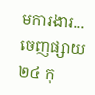មការងារ...
ចេញផ្សាយ ២៤ កុ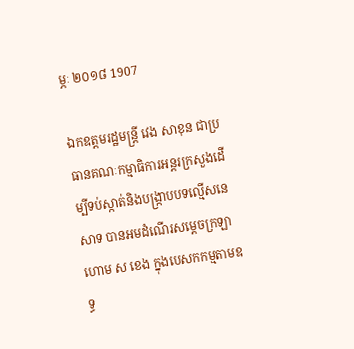ម្ភៈ ២០១៨ 1907

ឯកឧត្ដមរដ្ឋមន្ត្រី វេង សាខុន ជាប្រធានគណៈកម្មាធិការអន្តរក្រសួងដើម្បីទប់ស្កាត់និងបង្ក្រាបបទល្មើសនេសាទ បានអមដំណើរសម្ដេចក្រឡាហោម ស ខេង ក្នុងបេសកកម្មតាមឧទ្ធ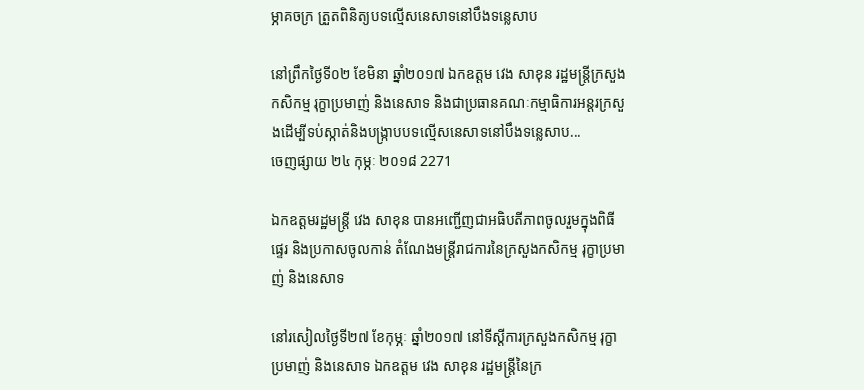ម្ភាគចក្រ ត្រួតពិនិត្យបទល្មើសនេសាទនៅបឹងទន្លេសាប

នៅព្រឹកថ្ងៃទី០២ ខែមិនា ឆ្នាំ២០១៧ ឯកឧត្ដម វេង សាខុន រដ្ឋមន្ត្រីក្រសួងកសិកម្ម រុក្ខាប្រមាញ់ និងនេសាទ និងជាប្រធានគណៈកម្មាធិការអន្តរក្រសួងដើម្បីទប់ស្កាត់និងបង្ក្រាបបទល្មើសនេសាទនៅបឹងទន្លេសាប...
ចេញផ្សាយ ២៤ កុម្ភៈ ២០១៨ 2271

ឯកឧត្តមរដ្ឋមន្ត្រី វេង សាខុន បានអញ្ជើញជាអធិបតីភាពចូលរួមក្នុងពិធីផ្ទេរ និងប្រកាសចូលកាន់ តំណែងមន្ត្រីរាជការនៃក្រសួងកសិកម្ម រុក្ខាប្រមាញ់ និងនេសាទ

នៅរសៀលថ្ងៃទី២៧ ខែកុម្ភៈ ឆ្នាំ២០១៧ នៅទីស្តីការក្រសួងកសិកម្ម រុក្ខាប្រមាញ់ និងនេសាទ ឯកឧត្តម វេង សាខុន រដ្ឋមន្រ្តីនៃក្រ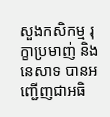សួងកសិកម្ម រុក្ខាប្រមាញ់ និងនេសាទ បានអញ្ជើញជាអធិ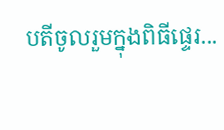បតីចូលរួមក្នុងពិធីផ្ទេរ...